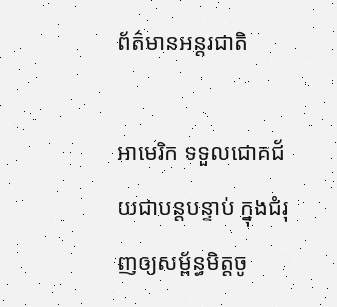ព័ត៌មានអន្តរជាតិ

អាមេរិក ទទួលជោគជ័យជាបន្ដបន្ទាប់ ក្នុងជំរុញឲ្យសម្ព័ន្ធមិត្ដចូ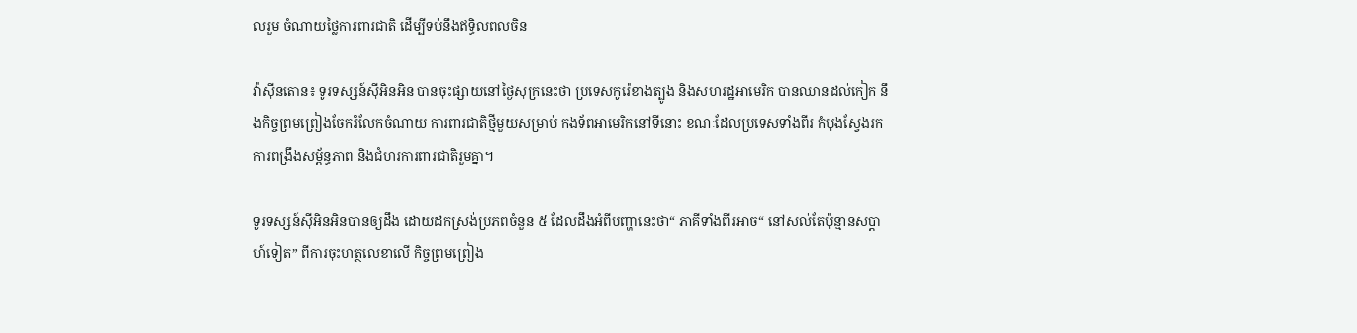លរួម ចំណាយថ្លៃការពារជាតិ ដើម្បីទប់នឹងឥទ្ធិលពលចិន

វ៉ាស៊ីនតោន៖ ទូរទស្សន៍ស៊ីអិនអិន បានចុះផ្សាយនៅថ្ងៃសុក្រនេះថា ប្រទេសកូរ៉េខាងត្បូង និងសហរដ្ឋអាមេរិក បានឈានដល់កៀក នឹងកិច្ចព្រមព្រៀងចែករំលែកចំណាយ ការពារជាតិថ្មីមួយសម្រាប់ កងទ័ពអាមេរិកនៅទីនោះ ខណៈដែលប្រទេសទាំងពីរ កំបុងស្វែងរកការពង្រឹងសម្ព័ន្ធភាព និងជំហរការពារជាតិរួមគ្នា។

ទូរទស្សន៍ស៊ីអិនអិនបានឲ្យដឹង ដោយដកស្រង់ប្រភពចំនួន ៥ ដែលដឹងអំពីបញ្ហានេះថា“ ភាគីទាំងពីរអាច“ នៅសល់តែប៉ុន្មានសប្តាហ៍ទៀត” ពីការចុះហត្ថលេខាលើ កិច្ចព្រមព្រៀង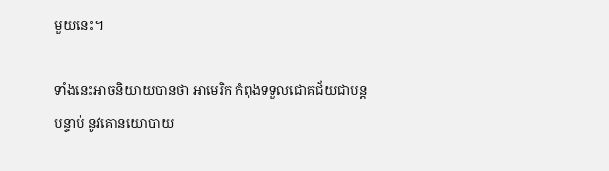មួយនេះ។

ទាំងនេះអាចនិយាយបានថា អាមេរិក កំពុងទទួលជោគជ័យជាបន្ដបន្ទាប់ នូវគោនយោបាយ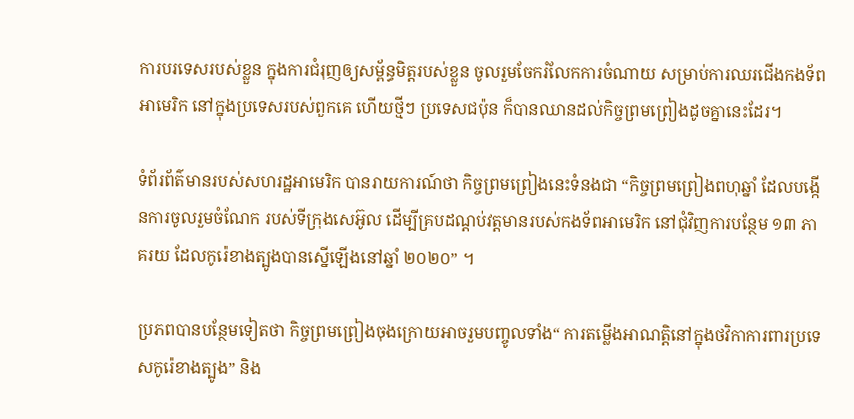ការបរទេសរបស់ខ្លួន ក្នុងការជំរុញឲ្យសម្ព័ន្ធមិត្ដរបស់ខ្លួន ចូលរួមចែករំលែកការចំណាយ សម្រាប់ការឈរជើងកងទ័ពអាមេរិក នៅក្នុងប្រទេសរបស់ពួកគេ ហើយថ្មីៗ ប្រទេសជប៉ុន ក៏បានឈានដល់កិច្ចព្រមព្រៀងដូចគ្នានេះដែរ។

ទំព័រព័ត៌មានរបស់សហរដ្ឋអាមេរិក បានរាយការណ៍ថា កិច្ចព្រមព្រៀងនេះទំនងជា “កិច្ចព្រមព្រៀងពហុឆ្នាំ ដែលបង្កើនការចូលរួមចំណែក របស់ទីក្រុងសេអ៊ូល ដើម្បីគ្របដណ្តប់វត្តមានរបស់កងទ័ពអាមេរិក នៅជុំវិញការបន្ថែម ១៣ ភាគរយ ដែលកូរ៉េខាងត្បូងបានស្នើឡើងនៅឆ្នាំ ២០២០” ។

ប្រភពបានបន្ថែមទៀតថា កិច្ចព្រមព្រៀងចុងក្រោយអាចរួមបញ្ចូលទាំង“ ការតម្លើងអាណត្តិនៅក្នុងថវិកាការពារប្រទេសកូរ៉េខាងត្បូង” និង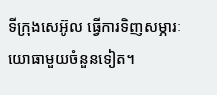ទីក្រុងសេអ៊ូល ធ្វើការទិញសម្ភារៈយោធាមួយចំនួនទៀត។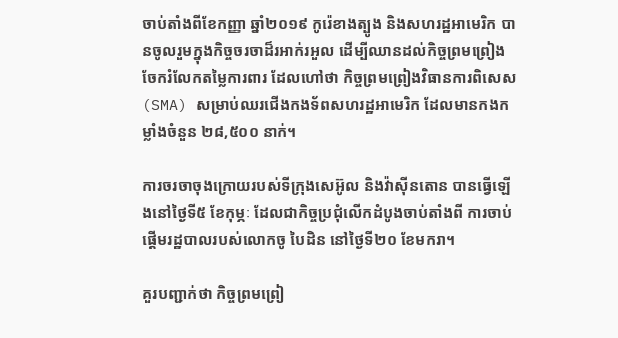ចាប់តាំងពីខែកញ្ញា ឆ្នាំ២០១៩ កូរ៉េខាងត្បូង និងសហរដ្ឋអាមេរិក បានចូលរួមក្នុងកិច្ចចរចាដ៏រអាក់រអួល ដើម្បីឈានដល់កិច្ចព្រមព្រៀង ចែករំលែកតម្លៃការពារ ដែលហៅថា កិច្ចព្រមព្រៀងវិធានការពិសេស (SMA) សម្រាប់ឈរជើងកងទ័ពសហរដ្ឋអាមេរិក ដែលមានកងកម្លាំងចំនួន ២៨,៥០០ នាក់។

ការចរចាចុងក្រោយរបស់ទីក្រុងសេអ៊ូល និងវ៉ាស៊ីនតោន បានធ្វើឡើងនៅថ្ងៃទី៥ ខែកុម្ភៈ ដែលជាកិច្ចប្រជុំលើកដំបូងចាប់តាំងពី ការចាប់ផ្តើមរដ្ឋបាលរបស់លោកចូ បៃដិន នៅថ្ងៃទី២០ ខែមករា។

គួរបញ្ជាក់ថា កិច្ចព្រមព្រៀ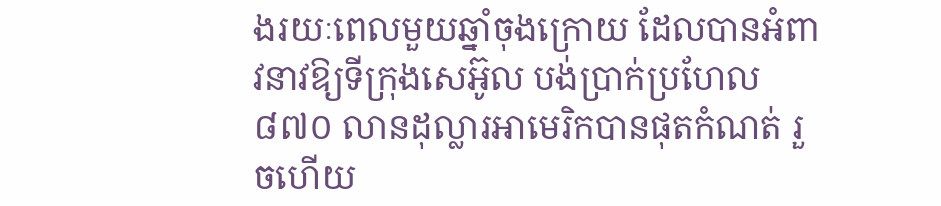ងរយៈពេលមួយឆ្នាំចុងក្រោយ ដែលបានអំពាវនាវឱ្យទីក្រុងសេអ៊ូល បង់ប្រាក់ប្រហែល ៨៧០ លានដុល្លារអាមេរិកបានផុតកំណត់ រួចហើយ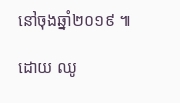នៅចុងឆ្នាំ២០១៩ ៕

ដោយ ឈូ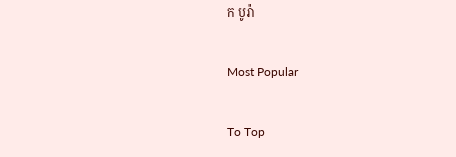ក បូរ៉ា

Most Popular

To Top